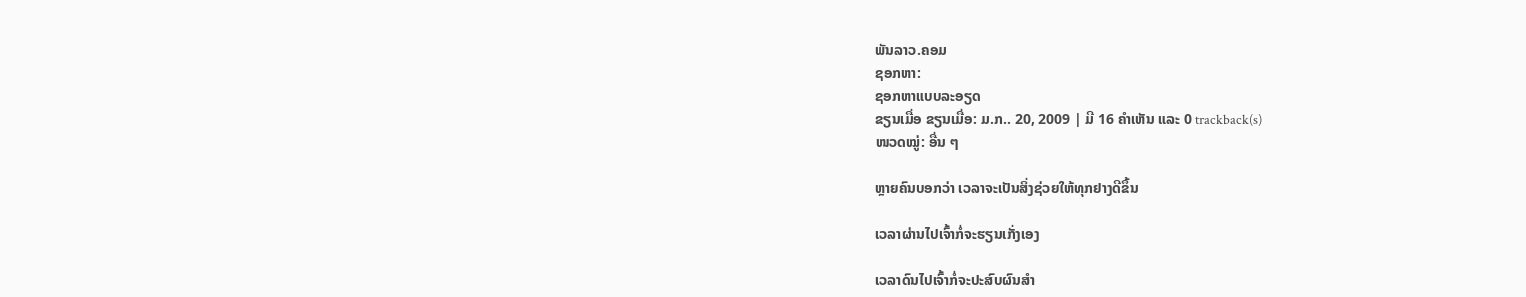ພັນລາວ.ຄອມ
ຊອກຫາ:
ຊອກຫາແບບລະອຽດ
ຂຽນເມື່ອ ຂຽນເມື່ອ: ມ.ກ.. 20, 2009 | ມີ 16 ຄຳເຫັນ ແລະ 0 trackback(s)
ໜວດໝູ່: ອື່ນ ໆ

ຫຼາຍຄົນບອກວ່າ ເວລາຈະເປັນສິ່ງຊ່ວຍໃຫ້ທຸກຢາງດີຂຶ້ນ

ເວລາຜ່ານໄປເຈົ້າກໍ່ຈະຮຽນເກັ່ງເອງ

ເວລາດົນໄປເຈົ້າກໍ່ຈະປະສົບຜົນສຳ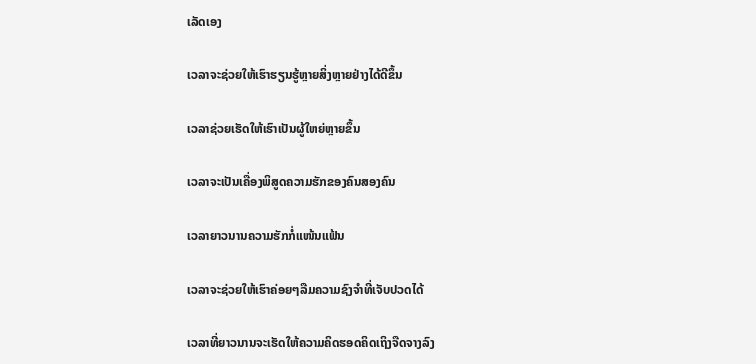ເລັດເອງ

ເວລາຈະຊ່ວຍໃຫ້ເຮົາຮຽນຮູ້ຫຼາຍສິ່ງຫຼາຍຢ່າງໄດ້ດີຂຶ້ນ

ເວລາຊ່ວຍເຮັດໃຫ້ເຮົາເປັນຜູ້ໃຫຍ່ຫຼາຍຂຶ້ນ

ເວລາຈະເປັນເຄື່ອງພິສູດຄວາມຮັກຂອງຄົນສອງຄົນ

ເວລາຍາວນານຄວາມຮັກກໍ່ແໜ້ນແຟ້ນ

ເວລາຈະຊ່ວຍໃຫ້ເຮົາຄ່ອຍໆລືມຄວາມຊົງຈຳທີ່ເຈັບປວດໄດ້

ເວລາທີ່ຍາວນານຈະເຮັດໃຫ້ຄວາມຄິດຮອດຄິດເຖິງຈືດຈາງລົງ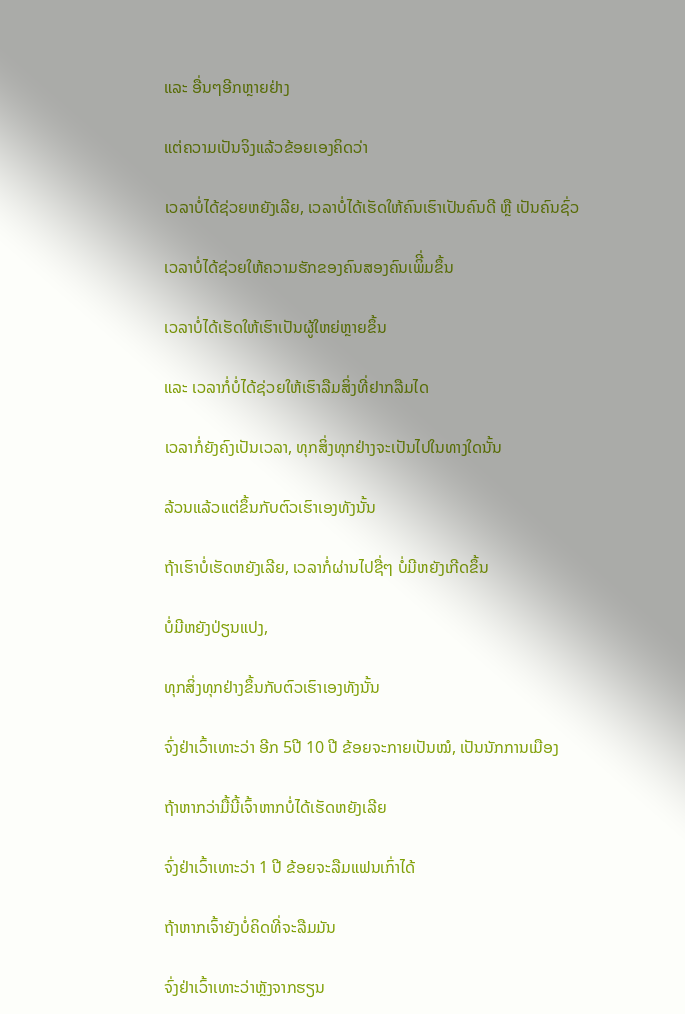ແລະ ອື່ນໆອີກຫຼາຍຢ່າງ

ແຕ່ຄວາມເປັນຈິງແລ້ວຂ້ອຍເອງຄິດວ່າ

ເວລາບໍ່ໄດ້ຊ່ວຍຫຍັງເລີຍ, ເວລາບໍ່ໄດ້ເຮັດໃຫ້ຄົນເຮົາເປັນຄົນດີ ຫຼື ເປັນຄົນຊົ່ວ

ເວລາບໍ່ໄດ້ຊ່ວຍໃຫ້ຄວາມຮັກຂອງຄົນສອງຄົນເພິີ່ມຂຶ້ນ

ເວລາບໍ່ໄດ້ເຮັດໃຫ້ເຮົາເປັນຜູ້ໃຫຍ່ຫຼາຍຂຶ້ນ

ແລະ ເວລາກໍ່ບໍ່ໄດ້ຊ່ວຍໃຫ້ເຮົາລືມສິ່ງທີ່ຢາກລືມໄດ

ເວລາກໍ່ຍັງຄົງເປັນເວລາ, ທຸກສິ່ງທຸກຢ່າງຈະເປັນໄປໃນທາງໃດນັ້ນ

ລ້ວນແລ້ວແຕ່ຂຶ້ນກັບຕົວເຮົາເອງທັງນັ້ນ

ຖ້າເຮົາບໍ່ເຮັດຫຍັງເລີຍ, ເວລາກໍ່ຜ່ານໄປຊື່ໆ ບໍ່ມີຫຍັງເກີດຂຶ້ນ

ບໍ່ມີຫຍັງປ່ຽນແປງ,

ທຸກສິ່ງທຸກຢ່າງຂຶ້ນກັບຕົວເຮົາເອງທັງນັ້ນ

ຈົ່ງຢ່າເວົ້າເທາະວ່າ ອີກ 5ປີ 10 ປີ ຂ້ອຍຈະກາຍເປັນໝໍ, ເປັນນັກການເມືອງ

ຖ້າຫາກວ່າມື້ນີ້ເຈົ້າຫາກບໍ່ໄດ້ເຮັດຫຍັງເລີຍ

ຈົ່ງຢ່າເວົ້າເທາະວ່າ 1 ປີ ຂ້ອຍຈະລືມແຟນເກົ່າໄດ້

ຖ້າຫາກເຈົ້າຍັງບໍ່ຄິດທີ່ຈະລືມມັນ

ຈົ່ງຢ່າເວົ້າເທາະວ່າຫຼັງຈາກຮຽນ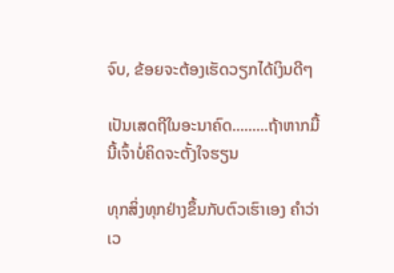ຈົບ, ຂ້ອຍຈະຕ້ອງເຮັດວຽກໄດ້ເງິນດີໆ

ເປັນເສດຖີໃນອະນາຄົດ.........ຖ້າຫາກມື້ນີ້ເຈົ້າບໍ່ຄິດຈະຕັ້ງໃຈຮຽນ

ທຸກສິ່ງທຸກຢ່າງຂຶ້ນກັບຕົວເຮົາເອງ ຄຳວ່າເວ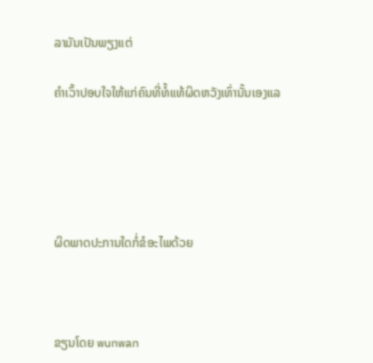ລາມັນເປັນພຽງແຕ່

ຄຳເວົ້າປອບໃຈໃຫ້ແກ່ຄົນທີ່ທໍ້ແທ້ຜິດຫວັງເທົ່ານັ້ນເອງແລ





ຜິດພາດປະການໃດກໍ່ຂໍອະໄພດ້ວຍ



ຂຽນໂດຍ wunwan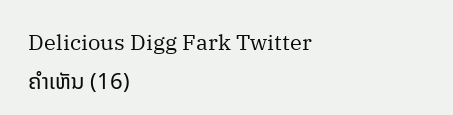Delicious Digg Fark Twitter
ຄຳເຫັນ (16)